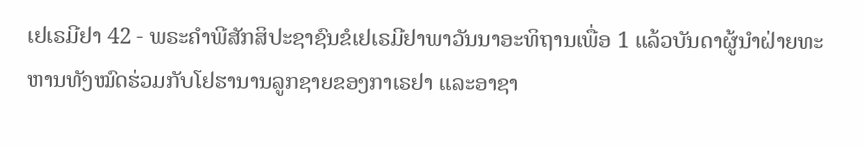ເຢເຣມີຢາ 42 - ພຣະຄຳພີສັກສິປະຊາຊົນຂໍເຢເຣມີຢາພາວັນນາອະທິຖານເພື່ອ 1 ແລ້ວບັນດາຜູ້ນຳຝ່າຍທະຫານທັງໝົດຮ່ວມກັບໂຢຮານານລູກຊາຍຂອງກາເຣຢາ ແລະອາຊາ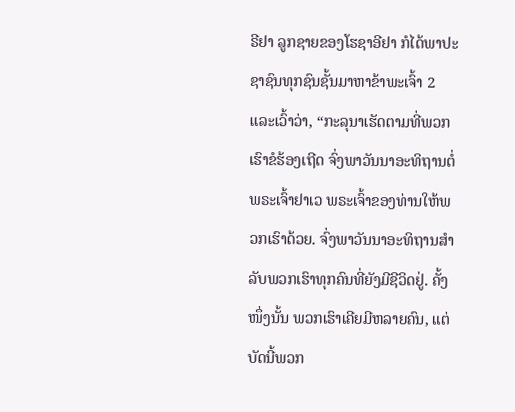ຣີຢາ ລູກຊາຍຂອງໂຮຊາອີຢາ ກໍໄດ້ພາປະຊາຊົນທຸກຊົນຊັ້ນມາຫາຂ້າພະເຈົ້າ 2 ແລະເວົ້າວ່າ, “ກະລຸນາເຮັດຕາມທີ່ພວກເຮົາຂໍຮ້ອງເຖີດ ຈົ່ງພາວັນນາອະທິຖານຕໍ່ພຣະເຈົ້າຢາເວ ພຣະເຈົ້າຂອງທ່ານໃຫ້ພວກເຮົາດ້ວຍ. ຈົ່ງພາວັນນາອະທິຖານສຳລັບພວກເຮົາທຸກຄົນທີ່ຍັງມີຊີວິດຢູ່. ຄັ້ງໜຶ່ງນັ້ນ ພວກເຮົາເຄີຍມີຫລາຍຄົນ, ແຕ່ບັດນີ້ພວກ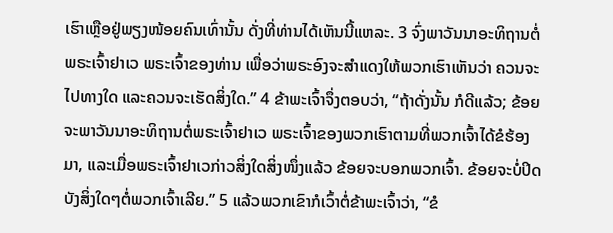ເຮົາເຫຼືອຢູ່ພຽງໜ້ອຍຄົນເທົ່ານັ້ນ ດັ່ງທີ່ທ່ານໄດ້ເຫັນນີ້ແຫລະ. 3 ຈົ່ງພາວັນນາອະທິຖານຕໍ່ພຣະເຈົ້າຢາເວ ພຣະເຈົ້າຂອງທ່ານ ເພື່ອວ່າພຣະອົງຈະສຳແດງໃຫ້ພວກເຮົາເຫັນວ່າ ຄວນຈະໄປທາງໃດ ແລະຄວນຈະເຮັດສິ່ງໃດ.” 4 ຂ້າພະເຈົ້າຈຶ່ງຕອບວ່າ, “ຖ້າດັ່ງນັ້ນ ກໍດີແລ້ວ; ຂ້ອຍຈະພາວັນນາອະທິຖານຕໍ່ພຣະເຈົ້າຢາເວ ພຣະເຈົ້າຂອງພວກເຮົາຕາມທີ່ພວກເຈົ້າໄດ້ຂໍຮ້ອງມາ, ແລະເມື່ອພຣະເຈົ້າຢາເວກ່າວສິ່ງໃດສິ່ງໜຶ່ງແລ້ວ ຂ້ອຍຈະບອກພວກເຈົ້າ. ຂ້ອຍຈະບໍ່ປິດບັງສິ່ງໃດໆຕໍ່ພວກເຈົ້າເລີຍ.” 5 ແລ້ວພວກເຂົາກໍເວົ້າຕໍ່ຂ້າພະເຈົ້າວ່າ, “ຂໍ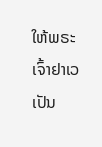ໃຫ້ພຣະເຈົ້າຢາເວເປັນ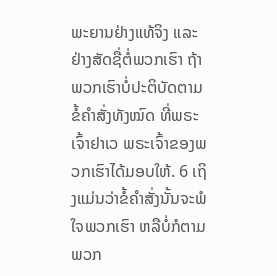ພະຍານຢ່າງແທ້ຈິງ ແລະຢ່າງສັດຊື່ຕໍ່ພວກເຮົາ ຖ້າພວກເຮົາບໍ່ປະຕິບັດຕາມຂໍ້ຄຳສັ່ງທັງໝົດ ທີ່ພຣະເຈົ້າຢາເວ ພຣະເຈົ້າຂອງພວກເຮົາໄດ້ມອບໃຫ້. 6 ເຖິງແມ່ນວ່າຂໍ້ຄຳສັ່ງນັ້ນຈະພໍໃຈພວກເຮົາ ຫລືບໍ່ກໍຕາມ ພວກ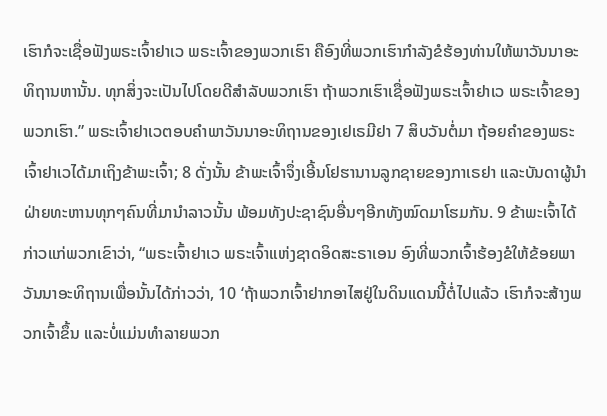ເຮົາກໍຈະເຊື່ອຟັງພຣະເຈົ້າຢາເວ ພຣະເຈົ້າຂອງພວກເຮົາ ຄືອົງທີ່ພວກເຮົາກຳລັງຂໍຮ້ອງທ່ານໃຫ້ພາວັນນາອະທິຖານຫານັ້ນ. ທຸກສິ່ງຈະເປັນໄປໂດຍດີສຳລັບພວກເຮົາ ຖ້າພວກເຮົາເຊື່ອຟັງພຣະເຈົ້າຢາເວ ພຣະເຈົ້າຂອງພວກເຮົາ.” ພຣະເຈົ້າຢາເວຕອບຄຳພາວັນນາອະທິຖານຂອງເຢເຣມີຢາ 7 ສິບວັນຕໍ່ມາ ຖ້ອຍຄຳຂອງພຣະເຈົ້າຢາເວໄດ້ມາເຖິງຂ້າພະເຈົ້າ; 8 ດັ່ງນັ້ນ ຂ້າພະເຈົ້າຈຶ່ງເອີ້ນໂຢຮານານລູກຊາຍຂອງກາເຣຢາ ແລະບັນດາຜູ້ນຳຝ່າຍທະຫານທຸກໆຄົນທີ່ມານຳລາວນັ້ນ ພ້ອມທັງປະຊາຊົນອື່ນໆອີກທັງໝົດມາໂຮມກັນ. 9 ຂ້າພະເຈົ້າໄດ້ກ່າວແກ່ພວກເຂົາວ່າ, “ພຣະເຈົ້າຢາເວ ພຣະເຈົ້າແຫ່ງຊາດອິດສະຣາເອນ ອົງທີ່ພວກເຈົ້າຮ້ອງຂໍໃຫ້ຂ້ອຍພາວັນນາອະທິຖານເພື່ອນັ້ນໄດ້ກ່າວວ່າ, 10 ‘ຖ້າພວກເຈົ້າຢາກອາໄສຢູ່ໃນດິນແດນນີ້ຕໍ່ໄປແລ້ວ ເຮົາກໍຈະສ້າງພວກເຈົ້າຂຶ້ນ ແລະບໍ່ແມ່ນທຳລາຍພວກ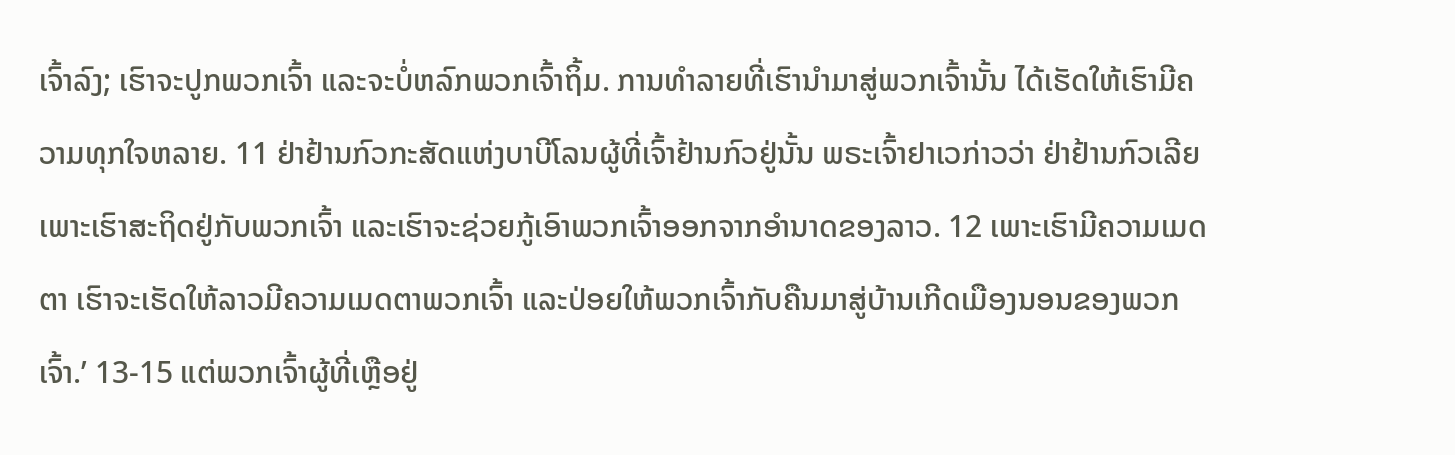ເຈົ້າລົງ; ເຮົາຈະປູກພວກເຈົ້າ ແລະຈະບໍ່ຫລົກພວກເຈົ້າຖິ້ມ. ການທຳລາຍທີ່ເຮົານຳມາສູ່ພວກເຈົ້ານັ້ນ ໄດ້ເຮັດໃຫ້ເຮົາມີຄວາມທຸກໃຈຫລາຍ. 11 ຢ່າຢ້ານກົວກະສັດແຫ່ງບາບີໂລນຜູ້ທີ່ເຈົ້າຢ້ານກົວຢູ່ນັ້ນ ພຣະເຈົ້າຢາເວກ່າວວ່າ ຢ່າຢ້ານກົວເລີຍ ເພາະເຮົາສະຖິດຢູ່ກັບພວກເຈົ້າ ແລະເຮົາຈະຊ່ວຍກູ້ເອົາພວກເຈົ້າອອກຈາກອຳນາດຂອງລາວ. 12 ເພາະເຮົາມີຄວາມເມດຕາ ເຮົາຈະເຮັດໃຫ້ລາວມີຄວາມເມດຕາພວກເຈົ້າ ແລະປ່ອຍໃຫ້ພວກເຈົ້າກັບຄືນມາສູ່ບ້ານເກີດເມືອງນອນຂອງພວກເຈົ້າ.’ 13-15 ແຕ່ພວກເຈົ້າຜູ້ທີ່ເຫຼືອຢູ່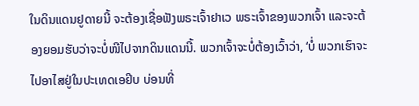ໃນດິນແດນຢູດາຍນີ້ ຈະຕ້ອງເຊື່ອຟັງພຣະເຈົ້າຢາເວ ພຣະເຈົ້າຂອງພວກເຈົ້າ ແລະຈະຕ້ອງຍອມຮັບວ່າຈະບໍ່ໜີໄປຈາກດິນແດນນີ້. ພວກເຈົ້າຈະບໍ່ຕ້ອງເວົ້າວ່າ, ‘ບໍ່ ພວກເຮົາຈະໄປອາໄສຢູ່ໃນປະເທດເອຢິບ ບ່ອນທີ່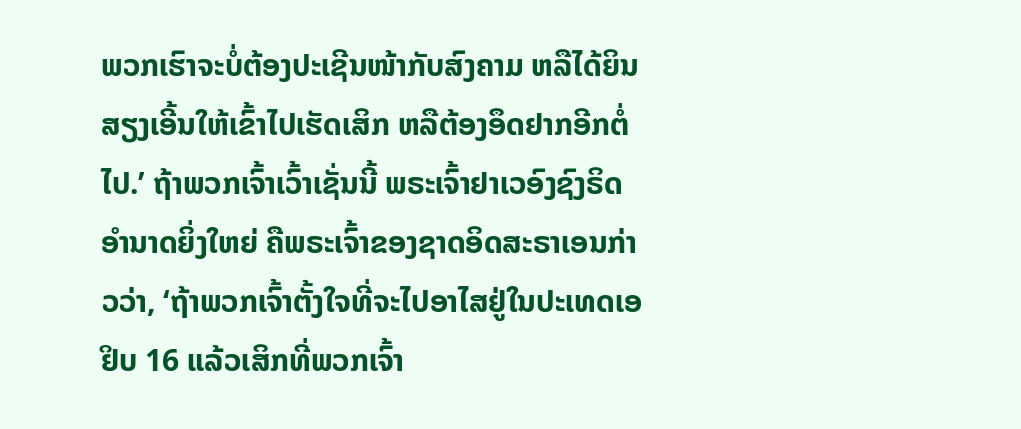ພວກເຮົາຈະບໍ່ຕ້ອງປະເຊີນໜ້າກັບສົງຄາມ ຫລືໄດ້ຍິນສຽງເອີ້ນໃຫ້ເຂົ້າໄປເຮັດເສິກ ຫລືຕ້ອງອຶດຢາກອີກຕໍ່ໄປ.’ ຖ້າພວກເຈົ້າເວົ້າເຊັ່ນນີ້ ພຣະເຈົ້າຢາເວອົງຊົງຣິດອຳນາດຍິ່ງໃຫຍ່ ຄືພຣະເຈົ້າຂອງຊາດອິດສະຣາເອນກ່າວວ່າ, ‘ຖ້າພວກເຈົ້າຕັ້ງໃຈທີ່ຈະໄປອາໄສຢູ່ໃນປະເທດເອຢິບ 16 ແລ້ວເສິກທີ່ພວກເຈົ້າ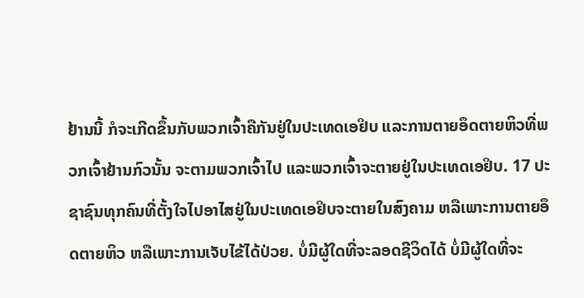ຢ້ານນີ້ ກໍຈະເກີດຂຶ້ນກັບພວກເຈົ້າຄືກັນຢູ່ໃນປະເທດເອຢິບ ແລະການຕາຍອຶດຕາຍຫິວທີ່ພວກເຈົ້າຢ້ານກົວນັ້ນ ຈະຕາມພວກເຈົ້າໄປ ແລະພວກເຈົ້າຈະຕາຍຢູ່ໃນປະເທດເອຢິບ. 17 ປະຊາຊົນທຸກຄົນທີ່ຕັ້ງໃຈໄປອາໄສຢູ່ໃນປະເທດເອຢິບຈະຕາຍໃນສົງຄາມ ຫລືເພາະການຕາຍອຶດຕາຍຫິວ ຫລືເພາະການເຈັບໄຂ້ໄດ້ປ່ວຍ. ບໍ່ມີຜູ້ໃດທີ່ຈະລອດຊີວິດໄດ້ ບໍ່ມີຜູ້ໃດທີ່ຈະ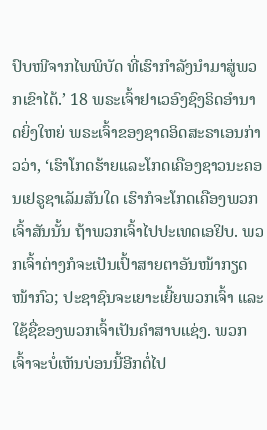ປົບໜີຈາກໄພພິບັດ ທີ່ເຮົາກຳລັງນຳມາສູ່ພວກເຂົາໄດ້.’ 18 ພຣະເຈົ້າຢາເວອົງຊົງຣິດອຳນາດຍິ່ງໃຫຍ່ ພຣະເຈົ້າຂອງຊາດອິດສະຣາເອນກ່າວວ່າ, ‘ເຮົາໂກດຮ້າຍແລະໂກດເຄືອງຊາວນະຄອນເຢຣູຊາເລັມສັນໃດ ເຮົາກໍຈະໂກດເຄືອງພວກເຈົ້າສັນນັ້ນ ຖ້າພວກເຈົ້າໄປປະເທດເອຢິບ. ພວກເຈົ້າຕ່າງກໍຈະເປັນເປົ້າສາຍຕາອັນໜ້າກຽດໜ້າກົວ; ປະຊາຊົນຈະເຍາະເຍີ້ຍພວກເຈົ້າ ແລະໃຊ້ຊື່ຂອງພວກເຈົ້າເປັນຄຳສາບແຊ່ງ. ພວກເຈົ້າຈະບໍ່ເຫັນບ່ອນນີ້ອີກຕໍ່ໄປ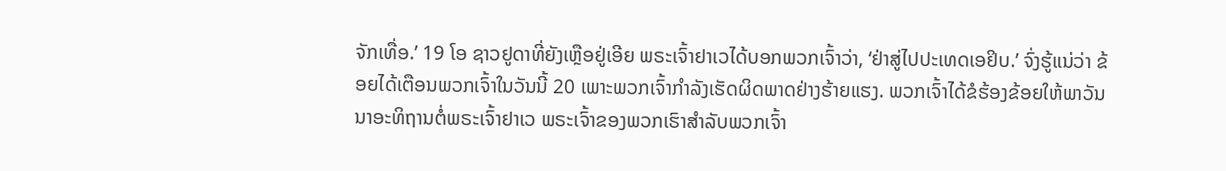ຈັກເທື່ອ.’ 19 ໂອ ຊາວຢູດາທີ່ຍັງເຫຼືອຢູ່ເອີຍ ພຣະເຈົ້າຢາເວໄດ້ບອກພວກເຈົ້າວ່າ, ‘ຢ່າສູ່ໄປປະເທດເອຢິບ.’ ຈົ່ງຮູ້ແນ່ວ່າ ຂ້ອຍໄດ້ເຕືອນພວກເຈົ້າໃນວັນນີ້ 20 ເພາະພວກເຈົ້າກຳລັງເຮັດຜິດພາດຢ່າງຮ້າຍແຮງ. ພວກເຈົ້າໄດ້ຂໍຮ້ອງຂ້ອຍໃຫ້ພາວັນນາອະທິຖານຕໍ່ພຣະເຈົ້າຢາເວ ພຣະເຈົ້າຂອງພວກເຮົາສຳລັບພວກເຈົ້າ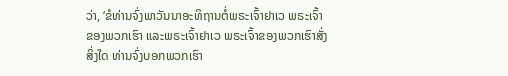ວ່າ, ‘ຂໍທ່ານຈົ່ງພາວັນນາອະທິຖານຕໍ່ພຣະເຈົ້າຢາເວ ພຣະເຈົ້າຂອງພວກເຮົາ ແລະພຣະເຈົ້າຢາເວ ພຣະເຈົ້າຂອງພວກເຮົາສັ່ງສິ່ງໃດ ທ່ານຈົ່ງບອກພວກເຮົາ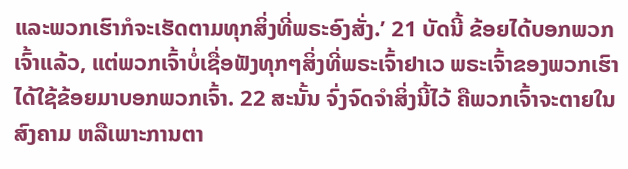ແລະພວກເຮົາກໍຈະເຮັດຕາມທຸກສິ່ງທີ່ພຣະອົງສັ່ງ.’ 21 ບັດນີ້ ຂ້ອຍໄດ້ບອກພວກເຈົ້າແລ້ວ, ແຕ່ພວກເຈົ້າບໍ່ເຊື່ອຟັງທຸກໆສິ່ງທີ່ພຣະເຈົ້າຢາເວ ພຣະເຈົ້າຂອງພວກເຮົາໄດ້ໃຊ້ຂ້ອຍມາບອກພວກເຈົ້າ. 22 ສະນັ້ນ ຈົ່ງຈົດຈຳສິ່ງນີ້ໄວ້ ຄືພວກເຈົ້າຈະຕາຍໃນສົງຄາມ ຫລືເພາະການຕາ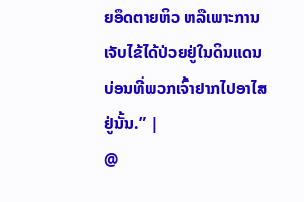ຍອຶດຕາຍຫິວ ຫລືເພາະການເຈັບໄຂ້ໄດ້ປ່ວຍຢູ່ໃນດິນແດນ ບ່ອນທີ່ພວກເຈົ້າຢາກໄປອາໄສຢູ່ນັ້ນ.” |
@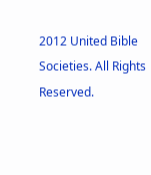2012 United Bible Societies. All Rights Reserved.